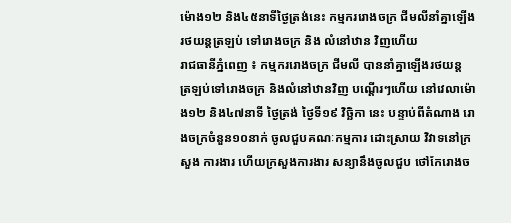ម៉ោង១២ និង៤៥នាទីថ្ងៃត្រង់នេះ កម្មកររោងចក្រ ជីមលីនាំគ្នាឡើង រថយន្តត្រឡប់ ទៅរោងចក្រ និង លំនៅឋាន វិញហើយ
រាជធានីភ្នំពេញ ៖ កម្មកររោងចក្រ ជីមលី បាននាំគ្នាឡើងរថយន្ត ត្រឡប់ទៅរោងចក្រ និងលំនៅឋានវិញ បណ្តើរៗហើយ នៅវេលាម៉ោង១២ និង៤៧នាទី ថ្ងៃត្រង់ ថ្ងៃទី១៩ វិច្ឆិកា នេះ បន្ទាប់ពីតំណាង រោងចក្រចំនួន១០នាក់ ចូលជួបគណៈកម្មការ ដោះស្រាយ វិវាទនៅក្រសួង ការងារ ហើយក្រសួងការងារ សន្យានឹងចូលជួប ថៅកែរោងច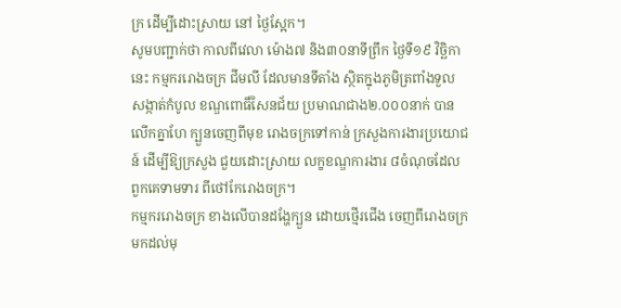ក្រ ដើម្បីដោះស្រាយ នៅ ថ្ងៃស្អែក។
សូមបញ្ជាក់ថា កាលពីវេលា ម៉ោង៧ និង៣០នាទីព្រឹក ថ្ងៃទី១៩ វិច្ឆិកា នេះ កម្មកររោងចក្រ ជីមលី ដែលមានទីតាំង ស្ថិតក្នុងភូមិត្រពាំងទួល សង្កាត់កំបូល ខណ្ឌពោធិ៍សែនជ័យ ប្រមាណជាង២.០០០នាក់ បានលើកគ្នាហែ ក្បួនចេញពីមុខ រោងចក្រទៅកាន់ ក្រសួងការងារប្រយោជន៍ ដើម្បីឱ្យក្រសួង ជួយដោះស្រាយ លក្ខខណ្ឌការងារ ៨ចំណុចដែល ពួកគេទាមទារ ពីថៅកែរោងចក្រ។
កម្មកររោងចក្រ ខាងលើបានដង្ហែក្បួន ដោយថ្មើរជើង ចេញពីរោងចក្រ មកដល់មុ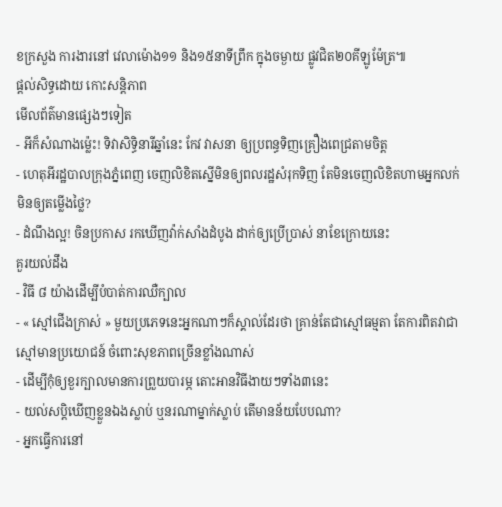ខក្រសួង ការងារនៅ វេលាម៉ោង១១ និង១៥នាទីព្រឹក ក្នុងចម្ងាយ ផ្លូវជិត២០គីឡូម៉ែត្រ៕
ផ្តល់សិទ្ធដោយ កោះសន្តិភាព
មើលព័ត៌មានផ្សេងៗទៀត
- អីក៏សំណាងម្ល៉េះ! ទិវាសិទ្ធិនារីឆ្នាំនេះ កែវ វាសនា ឲ្យប្រពន្ធទិញគ្រឿងពេជ្រតាមចិត្ត
- ហេតុអីរដ្ឋបាលក្រុងភ្នំពេញ ចេញលិខិតស្នើមិនឲ្យពលរដ្ឋសំរុកទិញ តែមិនចេញលិខិតហាមអ្នកលក់មិនឲ្យតម្លើងថ្លៃ?
- ដំណឹងល្អ! ចិនប្រកាស រកឃើញវ៉ាក់សាំងដំបូង ដាក់ឲ្យប្រើប្រាស់ នាខែក្រោយនេះ
គួរយល់ដឹង
- វិធី ៨ យ៉ាងដើម្បីបំបាត់ការឈឺក្បាល
- « ស្មៅជើងក្រាស់ » មួយប្រភេទនេះអ្នកណាៗក៏ស្គាល់ដែរថា គ្រាន់តែជាស្មៅធម្មតា តែការពិតវាជាស្មៅមានប្រយោជន៍ ចំពោះសុខភាពច្រើនខ្លាំងណាស់
- ដើម្បីកុំឲ្យខួរក្បាលមានការព្រួយបារម្ភ តោះអានវិធីងាយៗទាំង៣នេះ
- យល់សប្តិឃើញខ្លួនឯងស្លាប់ ឬនរណាម្នាក់ស្លាប់ តើមានន័យបែបណា?
- អ្នកធ្វើការនៅ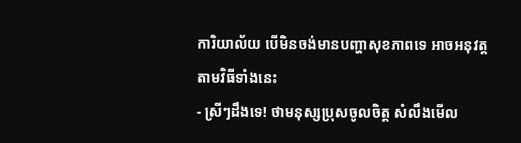ការិយាល័យ បើមិនចង់មានបញ្ហាសុខភាពទេ អាចអនុវត្តតាមវិធីទាំងនេះ
- ស្រីៗដឹងទេ! ថាមនុស្សប្រុសចូលចិត្ត សំលឹងមើល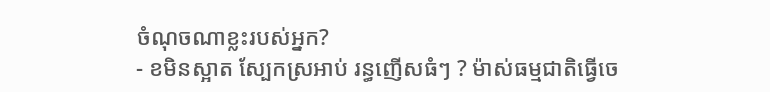ចំណុចណាខ្លះរបស់អ្នក?
- ខមិនស្អាត ស្បែកស្រអាប់ រន្ធញើសធំៗ ? ម៉ាស់ធម្មជាតិធ្វើចេ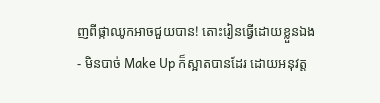ញពីផ្កាឈូកអាចជួយបាន! តោះរៀនធ្វើដោយខ្លួនឯង
- មិនបាច់ Make Up ក៏ស្អាតបានដែរ ដោយអនុវត្ត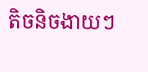តិចនិចងាយៗ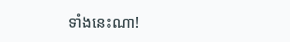ទាំងនេះណា!